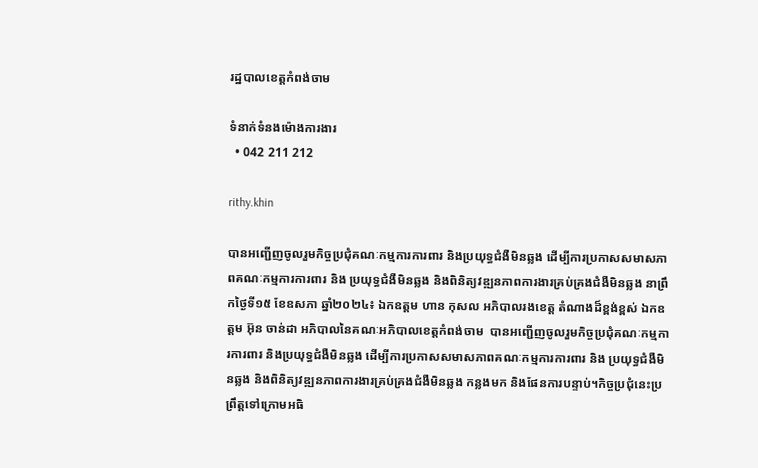រដ្ឋបាលខេត្តកំពង់ចាម

ទំនាក់ទំនងម៉ោងការងារ
  • 042 211 212

rithy.khin

បានអញ្ជើញចូលរួមកិច្ចប្រជុំគណៈកម្មការការពារ និងប្រយុទ្ធជំងឺមិនឆ្លង ដើម្បីការប្រកាសសមាសភាពគណៈកម្មការការពារ និង ប្រយុទ្ធជំងឺមិនឆ្លង និងពិនិត្យវឌ្ឍនភាពការងារគ្រប់គ្រងជំងឺមិនឆ្លង នាព្រឹកថ្ងៃទី១៥ ខែឧសភា ឆ្នាំ២០២៤៖ ឯកឧត្ដម ហាន កុសល អភិបាលរងខេត្ត តំណាងដ៏ខ្ពង់ខ្ពស់ ឯកឧត្ដម អ៊ុន ចាន់ដា អភិបាលនៃគណៈអភិបាលខេត្តកំពង់ចាម  បានអញ្ជើញចូលរួមកិច្ចប្រជុំគណៈកម្មការការពារ និងប្រយុទ្ធជំងឺមិនឆ្លង ដើម្បីការប្រកាសសមាសភាពគណៈកម្មការការពារ និង ប្រយុទ្ធជំងឺមិនឆ្លង និងពិនិត្យវឌ្ឍនភាពការងារគ្រប់គ្រងជំងឺមិនឆ្លង កន្លងមក និងផែនការបន្ទាប់។កិច្ចប្រជុំនេះប្រព្រឹត្តទៅក្រោមអធិ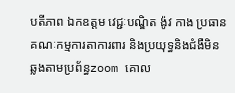បតីភាព ឯកឧត្ដម វេជ្ជៈបណ្ឌិត ង៉ូវ កាង ប្រធានគណៈកម្មការតាការពារ និងប្រយុទ្ធនិងជំងឺមិនឆ្លងតាមប្រព័ន្ធzoom គោល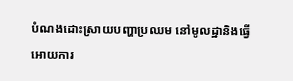បំណងដោះស្រាយបញ្ហាប្រឈម នៅមូលដ្ឋានិងធ្វើអោយការ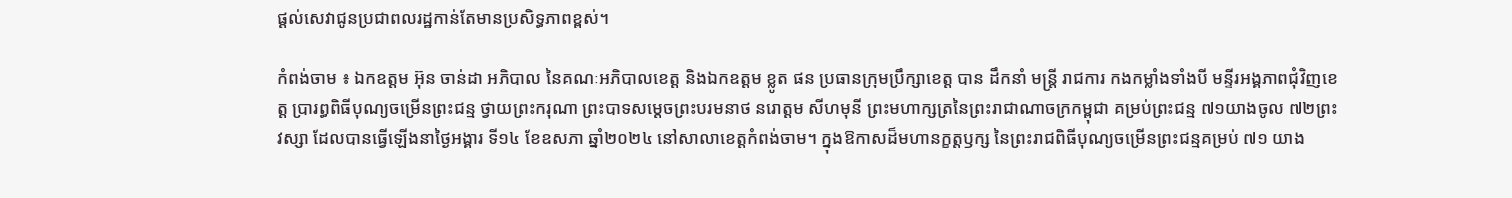ផ្ដល់សេវាជូនប្រជាពលរដ្ឋកាន់តែមានប្រសិទ្ធភាពខ្ពស់។

កំពង់ចាម ៖ ឯកឧត្តម អ៊ុន ចាន់ដា អភិបាល នៃគណៈអភិបាលខេត្ត និងឯកឧត្តម ខ្លូត ផន ប្រធានក្រុមប្រឹក្សាខេត្ត បាន ដឹកនាំ មន្ត្រី រាជការ កងកម្លាំងទាំងបី មន្ទីរអង្គភាពជុំវិញខេត្ត ប្រារព្ធពិធីបុណ្យចម្រើនព្រះជន្ម ថ្វាយព្រះករុណា ព្រះបាទសម្តេចព្រះបរមនាថ នរោត្តម សីហមុនី ព្រះមហាក្សត្រនៃព្រះរាជាណាចក្រកម្ពុជា គម្រប់ព្រះជន្ម ៧១យាងចូល ៧២ព្រះវស្សា ដែលបានធ្វើឡើងនាថ្ងៃអង្គារ ទី១៤ ខែឧសភា ឆ្នាំ២០២៤ នៅសាលាខេត្តកំពង់ចាម។ ក្នុងឱកាសដ៏មហានក្ខត្តឫក្ស នៃព្រះរាជពិធីបុណ្យចម្រើនព្រះជន្មគម្រប់ ៧១ យាង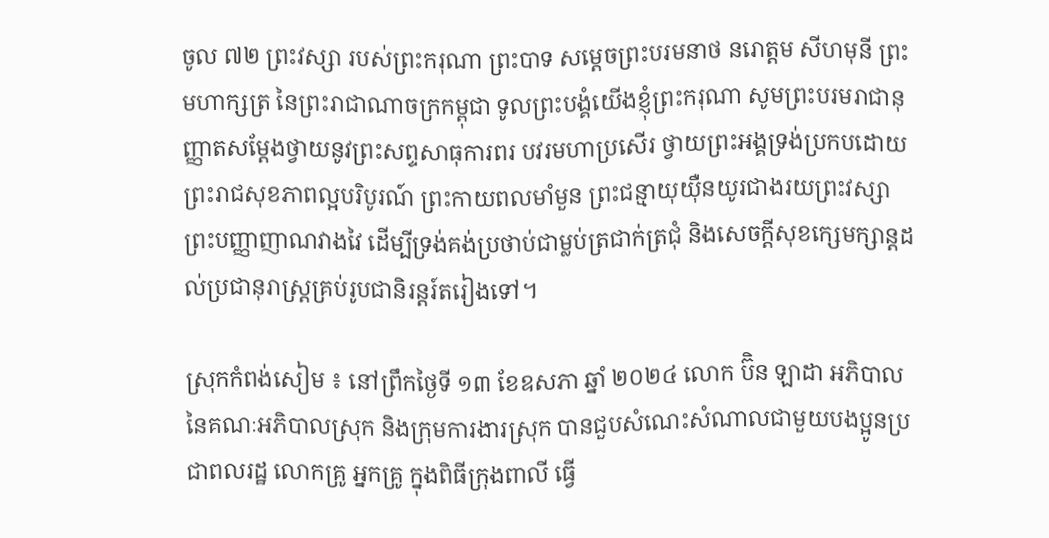ចូល ៧២ ព្រះវស្សា របស់ព្រះករុណា ព្រះបាទ សម្តេចព្រះបរមនាថ នរោត្តម សីហមុនី ព្រះមហាក្សត្រ នៃព្រះរាជាណាចក្រកម្ពុជា ទូលព្រះបង្គំយើងខ្ញុំព្រះករុណា សូមព្រះបរមរាជានុញ្ញាតសម្តែងថ្វាយនូវព្រះសព្ទសាធុការពរ បវរមហាប្រសើរ ថ្វាយព្រះអង្គទ្រង់ប្រកបដោយព្រះរាជសុខភាពល្អបរិបូរណ៍ ព្រះកាយពលមាំមួន ព្រះជន្មាយុយ៉ឺនយូរជាងរយព្រះវស្សា ព្រះបញ្ញាញាណវាងវៃ ដើម្បីទ្រង់គង់ប្រថាប់ជាម្លប់ត្រជាក់ត្រជុំ និងសេចក្តីសុខក្សេមក្សាន្តដល់ប្រជានុរាស្រ្តគ្រប់រូបជានិរន្តរ៍តរៀងទៅ។

ស្រុកកំពង់សៀម ៖ នៅព្រឹកថ្ងៃទី ១៣ ខែឧសភា ឆ្នាំ ២០២៤ លោក ប៊ិន ឡាដា អភិបាល នៃគណៈអភិបាលស្រុក និងក្រុមការងារស្រុក បានជួបសំណេះសំណាលជាមួយបងប្អូនប្រជាពលរដ្ឋ លោកគ្រូ អ្នកគ្រូ ក្នុងពិធីក្រុងពាលី ធ្វើ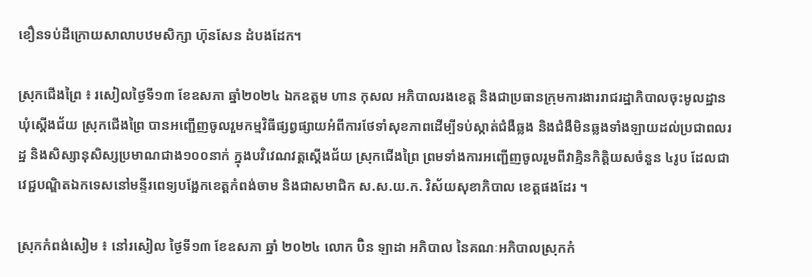ខឿនទប់ដីក្រោយសាលាបឋមសិក្សា ហ៊ុនសែន ដំបងដែក។

ស្រុកជេីងព្រៃ ៖ រសៀលថ្ងៃទី១៣ ខែឧសភា ឆ្នាំ២០២៤ ឯកឧត្ដម ហាន កុសល អភិបាលរងខេត្ត និងជាប្រធានក្រុមការងាររាជរដ្ឋាភិបាលចុះមូលដ្ឋានឃុំស្តើងជ័យ ស្រុកជើងព្រៃ បានអញ្ជើញចូលរួមកម្មវិធីផ្សព្វផ្សាយអំពីការថែទាំសុខភាពដើម្បីទប់ស្កាត់ជំងឺឆ្លង និងជំងឺមិនឆ្លងទាំងឡាយដល់ប្រជាពលរដ្ឋ និងសិស្សានុសិស្សប្រមាណជាង១០០នាក់ ក្នុងបវិវេណវត្តស្តើងជ័យ ស្រុកជើងព្រៃ ព្រមទាំងការអញ្ជើញចូលរួមពីវាគ្មិនកិត្តិយសចំនួន ៤រូប ដែលជាវេជ្ជបណ្ឌិតឯកទេសនៅមន្ទីរពេទ្យបង្អែកខេត្តកំពង់ចាម និងជាសមាជិក ស.ស.យ.ក. វិស័យសុខាភិបាល ខេត្តផងដែរ ។

ស្រុកកំពង់សៀម ៖ នៅរសៀល ថ្ងៃទី១៣ ខែឧសភា ឆ្នាំ ២០២៤ លោក ប៊ិន ឡាដា អភិបាល នៃគណៈអភិបាលស្រុកកំ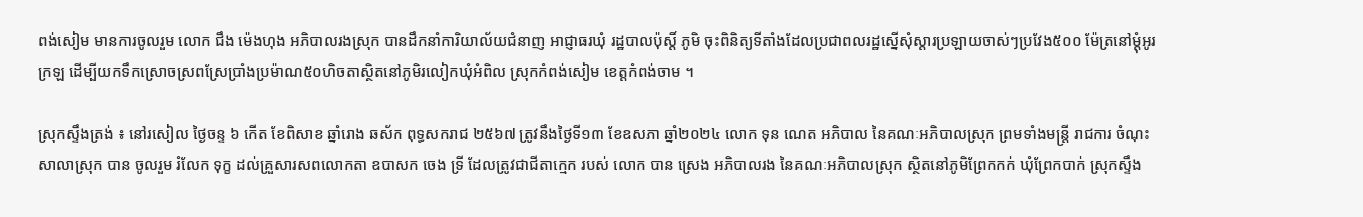ពង់សៀម មានការចូលរួម លោក ជឹង ម៉េងហុង អភិបាលរងស្រុក បានដឹកនាំការិយាល័យជំនាញ អាជ្ញាធរឃុំ រដ្ឋបាលប៉ុស្តិ៍ ភូមិ ចុះពិនិត្យទីតាំងដែលប្រជាពលរដ្ឋស្នើសុំស្តារប្រឡាយចាស់ៗប្រវែង៥០០ ម៉ែត្រនៅម្ដុំអូរក្រឡ ដើម្បីយកទឹកស្រោចស្រពស្រែប្រាំងប្រម៉ាណ៥០ហិចតាស្ថិតនៅភូមិរលៀកឃុំអំពិល ស្រុកកំពង់សៀម ខេត្តកំពង់ចាម ។

ស្រុកស្ទឹងត្រង់ ៖ នៅរសៀល ថ្ងៃចន្ទ ៦ កើត ខែពិសាខ ឆ្នាំរោង ឆស័ក ពុទ្ធសករាជ ២៥៦៧ ត្រូវនឹងថ្ងៃទី១៣ ខែឧសភា ឆ្នាំ២០២៤ លោក ទុន ណេត អភិបាល នៃគណៈអភិបាលស្រុក ព្រមទាំងមន្រ្តី រាជការ ចំណុះសាលាស្រុក បាន ចូលរួម រំលែក ទុក្ខ ដល់គ្រួសារសពលោកតា ឧបាសក ចេង ទ្រី ដែលត្រូវជាជីតាក្មេក របស់ លោក បាន ស្រេង អភិបាលរង នៃគណៈអភិបាលស្រុក ស្ថិតនៅភូមិព្រែកកក់ ឃុំព្រែកបាក់ ស្រុកស្ទឹង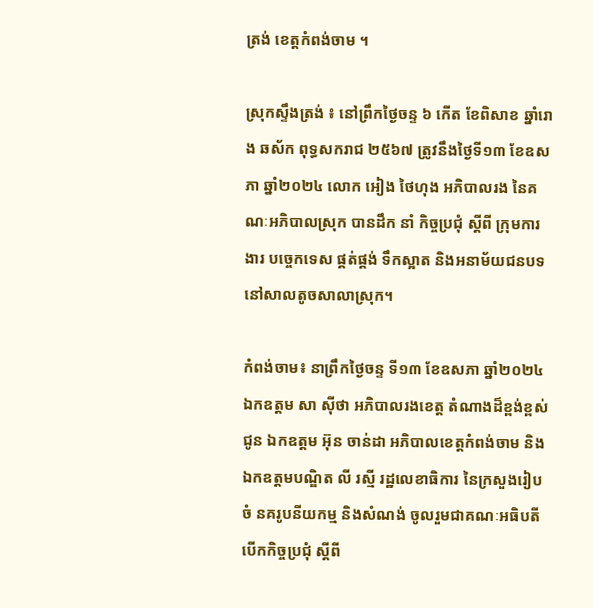ត្រង់ ខេត្តកំពង់ចាម ។

ស្រុកស្ទឹងត្រង់ ៖ នៅព្រឹកថ្ងៃចន្ទ ៦ កើត ខែពិសាខ ឆ្នាំរោង ឆស័ក ពុទ្ធសករាជ ២៥៦៧ ត្រូវនឹងថ្ងៃទី១៣ ខែឧសភា ឆ្នាំ២០២៤ លោក អៀង ថៃហុង អភិបាលរង នៃគណៈអភិបាលស្រុក បានដឹក នាំ កិច្ចប្រជុំ ស្ដីពី ក្រុមការងារ បច្ចេកទេស ផ្គត់ផ្គង់ ទឹកស្អាត និងអនាម័យជនបទ នៅសាលតូចសាលាស្រុក។

កំពង់ចាម៖ នាព្រឹកថ្ងៃចន្ទ ទី១៣ ខែឧសភា ឆ្នាំ២០២៤ ឯកឧត្តម សា ស៊ីថា អភិបាលរងខេត្ត តំណាងដ៏ខ្ពង់ខ្ពស់ជូន ឯកឧត្តម អ៊ុន ចាន់ដា អភិបាលខេត្តកំពង់ចាម និងឯកឧត្តមបណ្ឌិត លី រស្មី រដ្ឋលេខាធិការ នៃក្រសួងរៀបចំ នគរូបនីយកម្ម និងសំណង់ ចូលរួមជាគណៈអធិបតីបើកកិច្ចប្រជុំ ស្តីពី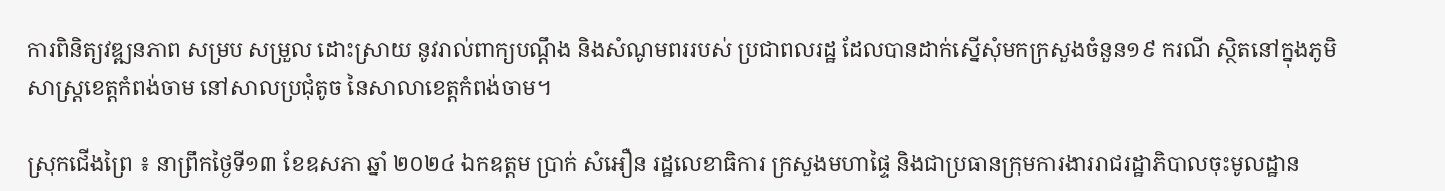ការពិនិត្យវឌ្ឍនភាព សម្រប សម្រួល ដោះស្រាយ នូវរាល់ពាក្យបណ្ដឹង និងសំណូមពររបស់ ប្រជាពលរដ្ឋ ដែលបានដាក់ស្នើសុំមកក្រសួងចំនួន១៩ ករណី ស្ថិតនៅក្នុងភូមិសាស្ត្រខេត្តកំពង់ចាម នៅសាលប្រជុំតូច នៃសាលាខេត្តកំពង់ចាម។

ស្រុកជេីងព្រៃ ៖ នាព្រឹកថ្ងៃទី១៣ ខែឧសភា ឆ្នាំ ២០២៤ ឯកឧត្ដម ប្រាក់ សំអឿន រដ្ឋលេខាធិការ ក្រសួងមហាផ្ទៃ និងជាប្រធានក្រុមការងាររាជរដ្ឋាភិបាលចុះមូលដ្ឋាន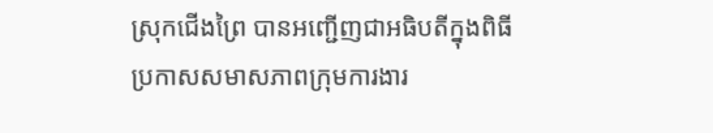ស្រុកជេីងព្រៃ បានអញ្ជេីញជាអធិបតីក្នុងពិធីប្រកាសសមាសភាពក្រុមការងារ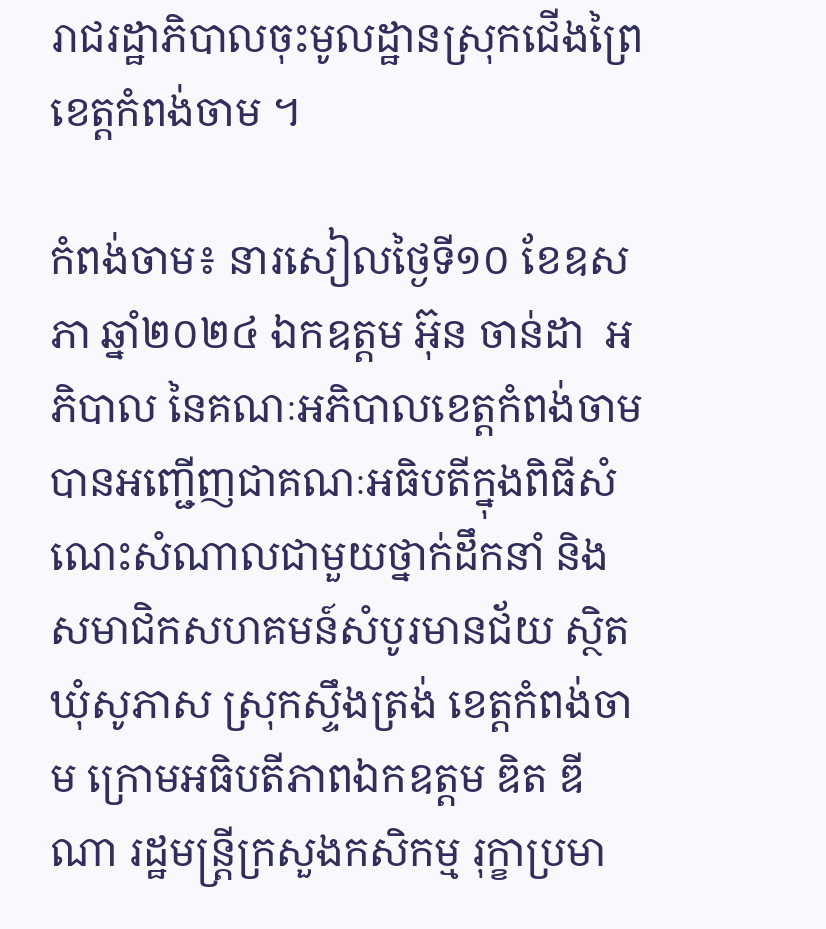រាជរដ្ឋាភិបាលចុះមូលដ្ឋានស្រុកជេីងព្រៃ ខេត្ដកំពង់ចាម ។

កំពង់ចាម៖ នារសៀលថ្ងៃទី១០ ខែឧសភា ឆ្នាំ២០២៤ ឯកឧត្តម អ៊ុន ចាន់ដា  អភិបាល នៃគណៈអភិបាលខេត្តកំពង់ចាម បានអញ្ជើញជាគណៈអធិបតីក្នុងពិធីសំណេះសំណាលជាមួយថ្នាក់ដឹកនាំ និងសមាជិកសហគមន៍សំបូរមានជ័យ ស្ថិតឃុំសូភាស ស្រុកស្ទឹងត្រង់ ខេត្តកំពង់ចាម ក្រោមអធិបតីភាពឯកឧត្តម ឌិត ឌីណា រដ្ឋមន្ត្រីក្រសួងកសិកម្ម រុក្ខាប្រមា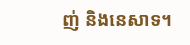ញ់ និងនេសាទ។